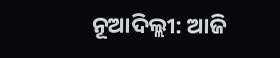ନୂଆଦିଲ୍ଲୀ: ଆଜି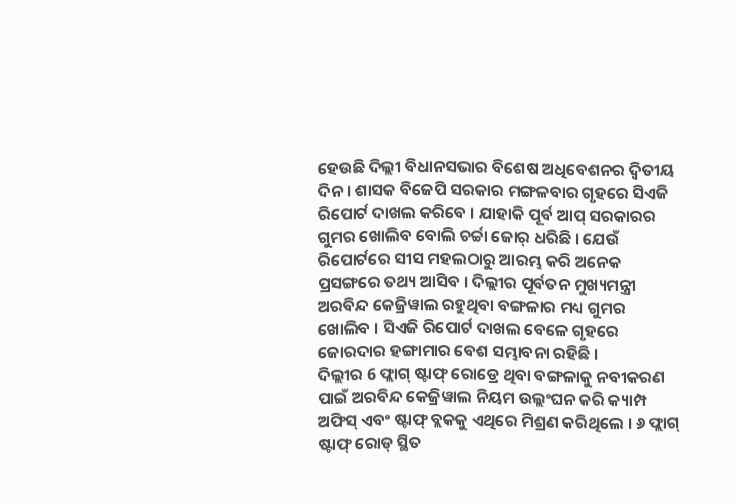ହେଉଛି ଦିଲ୍ଲୀ ବିଧାନସଭାର ବିଶେଷ ଅଧିବେଶନର ଦ୍ୱିତୀୟ ଦିନ । ଶାସକ ବିଜେପି ସରକାର ମଙ୍ଗଳବାର ଗୃହରେ ସିଏଜି ରିପୋର୍ଟ ଦାଖଲ କରିବେ । ଯାହାକି ପୂର୍ବ ଆପ୍ ସରକାରର ଗୁମର ଖୋଲିବ ବୋଲି ଚର୍ଚ୍ଚା ଜୋର୍ ଧରିଛି । ଯେଉଁ ରିପୋର୍ଟରେ ସୀସ ମହଲଠାରୁ ଆରମ୍ଭ କରି ଅନେକ ପ୍ରସଙ୍ଗରେ ତଥ୍ୟ ଆସିବ । ଦିଲ୍ଲୀର ପୂର୍ବତନ ମୁଖ୍ୟମନ୍ତ୍ରୀ ଅରବିନ୍ଦ କେଜ୍ରିୱାଲ ରହୁଥିବା ବଙ୍ଗଳାର ମଧ୍ୟ ଗୁମର ଖୋଲିବ । ସିଏଜି ରିପୋର୍ଟ ଦାଖଲ ବେଳେ ଗୃହରେ ଜୋରଦାର ହଙ୍ଗାମାର ବେଶ ସମ୍ଭାବନା ରହିଛି ।
ଦିଲ୍ଲୀର 6 ଫ୍ଲାଗ୍ ଷ୍ଟାଫ୍ ରୋଡ୍ରେ ଥିବା ବଙ୍ଗଳାକୁ ନବୀକରଣ ପାଇଁ ଅରବିନ୍ଦ କେଜ୍ରିୱାଲ ନିୟମ ଉଲ୍ଲଂଘନ କରି କ୍ୟାମ୍ପ ଅଫିସ୍ ଏବଂ ଷ୍ଟାଫ୍ ବ୍ଲକକୁ ଏଥିରେ ମିଶ୍ରଣ କରିଥିଲେ । ୬ ଫ୍ଲାଗ୍ ଷ୍ଟାଫ୍ ରୋଡ୍ ସ୍ଥିତ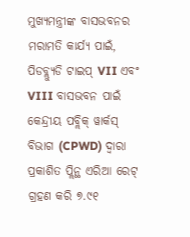ମୁଖ୍ୟମନ୍ତ୍ରୀଙ୍କ ବାସଭବନର ମରାମତି କାର୍ଯ୍ୟ ପାଇଁ, ପିଡବ୍ଲ୍ୟୁଡି ଟାଇପ୍ VII ଏବଂ VIII ବାସଭବନ ପାଇଁ କେନ୍ଦ୍ରୀୟ ପବ୍ଲିକ୍ ୱାର୍କସ୍ ବିଭାଗ (CPWD) ଦ୍ୱାରା ପ୍ରକାଶିତ ପ୍ଲିନ୍ଥ ଏରିଆ ରେଟ୍ ଗ୍ରହଣ କରି ୭.୯୧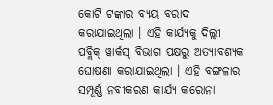କୋଟି ଟଙ୍କାର ବ୍ୟୟ ବରାଦ କରାଯାଇଥିଲା । ଏହି କାର୍ଯ୍ୟକୁ ଦିଲ୍ଲୀ ପବ୍ଲିକ୍ ୱାର୍କସ୍ ବିଭାଗ ପକ୍ଷରୁ ଅତ୍ୟାବଶ୍ୟକ ଘୋଷଣା କରାଯାଇଥିଲା । ଏହି ବଙ୍ଗଳାର ସମ୍ପୂର୍ଣ୍ଣ ନବୀକରଣ କାର୍ଯ୍ୟ କରୋନା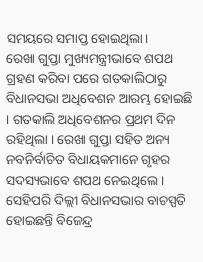ସମୟରେ ସମାପ୍ତ ହୋଇଥିଲା।
ରେଖା ଗୁପ୍ତା ମୁଖ୍ୟମନ୍ତ୍ରୀଭାବେ ଶପଥ ଗ୍ରହଣ କରିବା ପରେ ଗତକାଲିଠାରୁ ବିଧାନସଭା ଅଧିବେଶନ ଆରମ୍ଭ ହୋଇଛି । ଗତକାଲି ଅଧିବେଶନର ପ୍ରଥମ ଦିନ ରହିଥିଲା । ରେଖା ଗୁପ୍ତା ସହିତ ଅନ୍ୟ ନବନିର୍ବାଚିତ ବିଧାୟକମାନେ ଗୃହର ସଦସ୍ୟଭାବେ ଶପଥ ନେଇଥିଲେ । ସେହିପରି ଦିଲ୍ଲୀ ବିଧାନସଭାର ବାଚସ୍ପତି ହୋଇଛନ୍ତି ବିଜେନ୍ଦ୍ର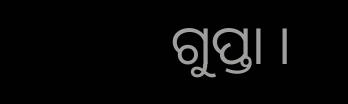ଗୁପ୍ତା ।